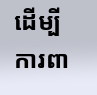ដេីម្បីការពា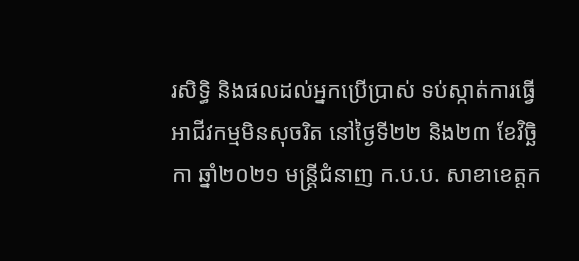រសិទ្ធិ និងផលដល់អ្នកប្រើប្រាស់ ទប់ស្កាត់ការធ្វេីអាជីវកម្មមិនសុចរិត នៅថ្ងៃទី២២ និង២៣ ខែវិច្ឆិកា ឆ្នាំ២០២១ មន្ត្រីជំនាញ ក.ប.ប. សាខាខេត្តក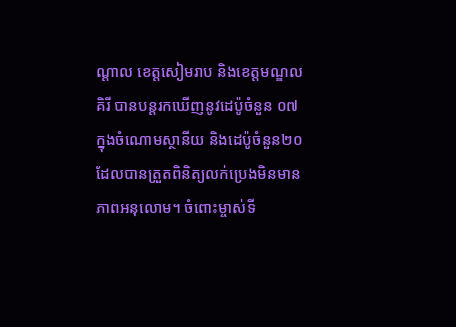ណ្ដាល ខេត្តសៀមរាប និងខេត្តមណ្ឌលគិរី បានបន្តរកឃើញនូវដេប៉ូចំនួន ០៧ ក្នុងចំណោមស្ថានីយ និងដេប៉ូចំនួន២០ ដែលបានត្រួតពិនិត្យលក់ប្រេងមិនមានភាពអនុលោម។ ចំពោះម្ចាស់ទី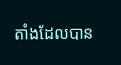តាំងដែលបាន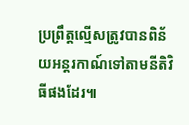ប្រព្រឹត្តល្មើសត្រូវបានពិន័យអន្តរកាណ៍ទៅតាមនីតិវិធីផងដែរ៕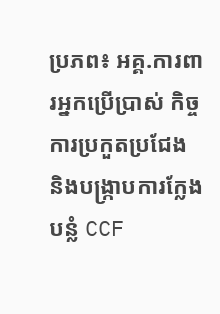ប្រភព៖ អគ្គ.ការពារអ្នកប្រើប្រាស់ កិច្ចការប្រកួតប្រជែង និងបង្ក្រាបការក្លែងបន្លំ CCF